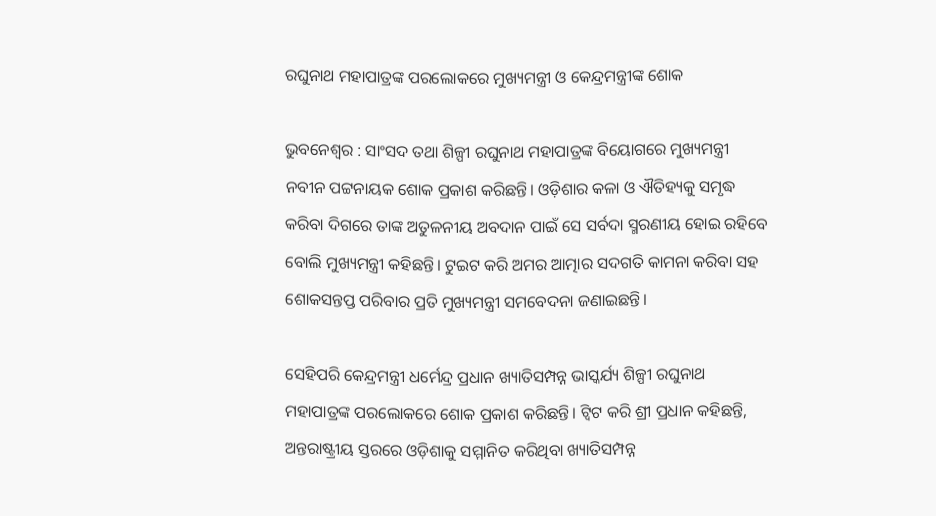ରଘୁନାଥ ମହାପାତ୍ରଙ୍କ ପରଲୋକରେ ମୁଖ୍ୟମନ୍ତ୍ରୀ ଓ କେନ୍ଦ୍ରମନ୍ତ୍ରୀଙ୍କ ଶୋକ

ଭୁବନେଶ୍ବର : ସାଂସଦ ତଥା ଶିଳ୍ପୀ ରଘୁନାଥ ମହାପାତ୍ରଙ୍କ ବିୟୋଗରେ ମୁଖ୍ୟମନ୍ତ୍ରୀ ନବୀନ ପଟ୍ଟନାୟକ ଶୋକ ପ୍ରକାଶ କରିଛନ୍ତି। ଓଡ଼ିଶାର କଳା ଓ ଐତିହ୍ୟକୁ ସମୃଦ୍ଧ କରିବା ଦିଗରେ ତାଙ୍କ ଅତୁଳନୀୟ ଅବଦାନ ପାଇଁ ସେ ସର୍ବଦା ସ୍ମରଣୀୟ ହୋଇ ରହିବେ ବୋଲି ମୁଖ୍ୟମନ୍ତ୍ରୀ କହିଛନ୍ତି। ଟୁଇଟ କରି ଅମର ଆତ୍ମାର ସଦଗତି କାମନା କରିବା ସହ ଶୋକସନ୍ତପ୍ତ ପରିବାର ପ୍ରତି ମୁଖ୍ୟମନ୍ତ୍ରୀ ସମବେଦନା ଜଣାଇଛନ୍ତି।

ସେହିପରି କେନ୍ଦ୍ରମନ୍ତ୍ରୀ ଧର୍ମେନ୍ଦ୍ର ପ୍ରଧାନ ଖ୍ୟାତିସମ୍ପନ୍ନ ଭାସ୍କର୍ଯ୍ୟ ଶିଳ୍ପୀ ରଘୁନାଥ ମହାପାତ୍ରଙ୍କ ପରଲୋକରେ ଶୋକ ପ୍ରକାଶ କରିଛନ୍ତି। ଟ୍ବିଟ କରି ଶ୍ରୀ ପ୍ରଧାନ କହିଛନ୍ତି, ଅନ୍ତରାଷ୍ଟ୍ରୀୟ ସ୍ତରରେ ଓଡ଼ିଶାକୁ ସମ୍ମାନିତ କରିଥିବା ଖ୍ୟାତିସମ୍ପନ୍ନ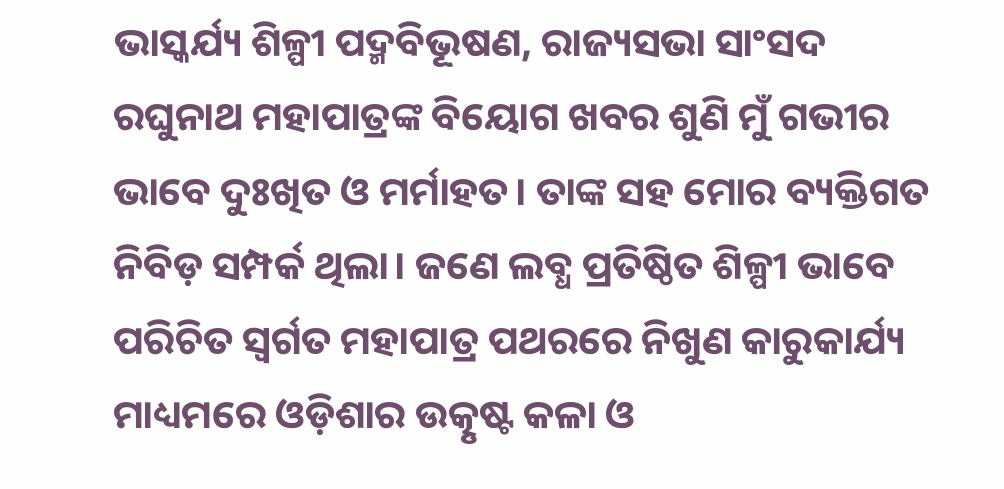ଭାସ୍କର୍ଯ୍ୟ ଶିଳ୍ପୀ ପଦ୍ମବିଭୂଷଣ, ରାଜ୍ୟସଭା ସାଂସଦ ରଘୁନାଥ ମହାପାତ୍ରଙ୍କ ବିୟୋଗ ଖବର ଶୁଣି ମୁଁ ଗଭୀର ଭାବେ ଦୁଃଖିତ ଓ ମର୍ମାହତ। ତାଙ୍କ ସହ ମୋର ବ୍ୟକ୍ତିଗତ ନିବିଡ଼ ସମ୍ପର୍କ ଥିଲା। ଜଣେ ଲବ୍ଧ ପ୍ରତିଷ୍ଠିତ ଶିଳ୍ପୀ ଭାବେ ପରିଚିତ ସ୍ୱର୍ଗତ ମହାପାତ୍ର ପଥରରେ ନିଖୁଣ କାରୁକାର୍ଯ୍ୟ ମାଧ୍ୟମରେ ଓଡ଼ିଶାର ଉତ୍କୃଷ୍ଟ କଳା ଓ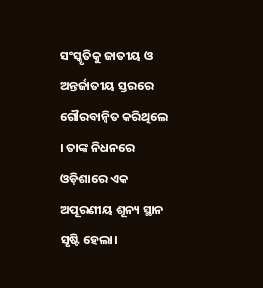ସଂସ୍କୃତିକୁ ଜାତୀୟ ଓ ଅନ୍ତର୍ଜାତୀୟ ସ୍ତରରେ ଗୌରବାନ୍ୱିତ କରିଥିଲେ । ତାଙ୍କ ନିଧନରେ ଓଡ଼ିଶାରେ ଏକ ଅପୂରଣୀୟ ଶୂନ୍ୟ ସ୍ଥାନ ସୃଷ୍ଟି ହେଲା।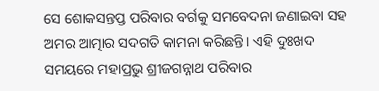ସେ ଶୋକସନ୍ତପ୍ତ ପରିବାର ବର୍ଗକୁ ସମବେଦନା ଜଣାଇବା ସହ ଅମର ଆତ୍ମାର ସଦଗତି କାମନା କରିଛନ୍ତି। ଏହି ଦୁଃଖଦ ସମୟରେ ମହାପ୍ରଭୁ ଶ୍ରୀଜଗନ୍ନାଥ ପରିବାର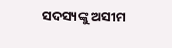ସଦସ୍ୟଙ୍କୁ ଅସୀମ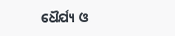ଧୈର୍ଯ୍ୟ ଓ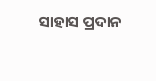ସାହାସ ପ୍ରଦାନ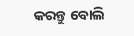କରନ୍ତୁ ବୋଲି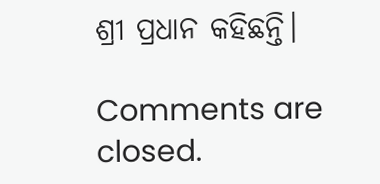ଶ୍ରୀ ପ୍ରଧାନ କହିଛନ୍ତି।

Comments are closed.